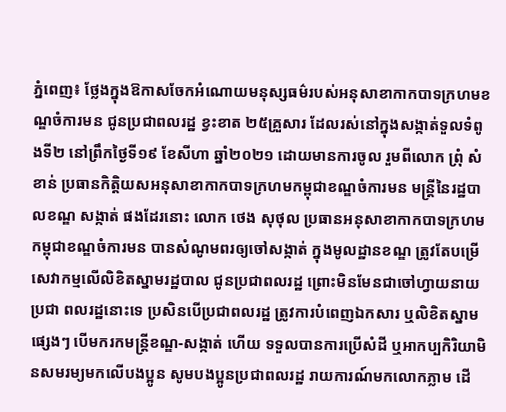ភ្នំពេញ៖ ថ្លែងក្នុងឱកាសចែកអំណោយមនុស្សធម៌របស់អនុសាខាកាកបាទក្រហមខណ្ឌចំការមន ជូនប្រជាពលរដ្ឋ ខ្វះខាត ២៥គ្រួសារ ដែលរស់នៅក្នុងសង្កាត់ទួលទំពូងទី២ នៅព្រឹកថ្ងៃទី១៩ ខែសីហា ឆ្នាំ២០២១ ដោយមានការចូល រួមពីលោក ព្រុំ សំខាន់ ប្រធានកិត្តិយសអនុសាខាកាកបាទក្រហមកម្ពុជាខណ្ឌចំការមន មន្ត្រីនៃរដ្ឋបាលខណ្ឌ សង្កាត់ ផងដែរនោះ លោក ថេង សុថុល ប្រធានអនុសាខាកាកបាទក្រហមកម្ពុជាខណ្ឌចំការមន បានសំណូមពរឲ្យចៅសង្កាត់ ក្នុងមូលដ្ឋានខណ្ឌ ត្រូវតែបម្រើសេវាកម្មលើលិខិតស្នាមរដ្ឋបាល ជូនប្រជាពលរដ្ឋ ព្រោះមិនមែនជាចៅហ្វាយនាយប្រជា ពលរដ្ឋនោះទេ ប្រសិនបើប្រជាពលរដ្ឋ ត្រូវការបំពេញឯកសារ ឬលិខិតស្នាមផ្សេងៗ បើមករកមន្ត្រីខណ្ឌ-សង្កាត់ ហើយ ទទួលបានការប្រើសំដី ឬអាកប្បកិរិយាមិនសមរម្យមកលើបងប្អូន សូមបងប្អូនប្រជាពលរដ្ឋ រាយការណ៍មកលោកភ្លាម ដើ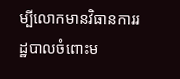ម្បីលោកមានវិធានការរដ្ឋបាលចំពោះម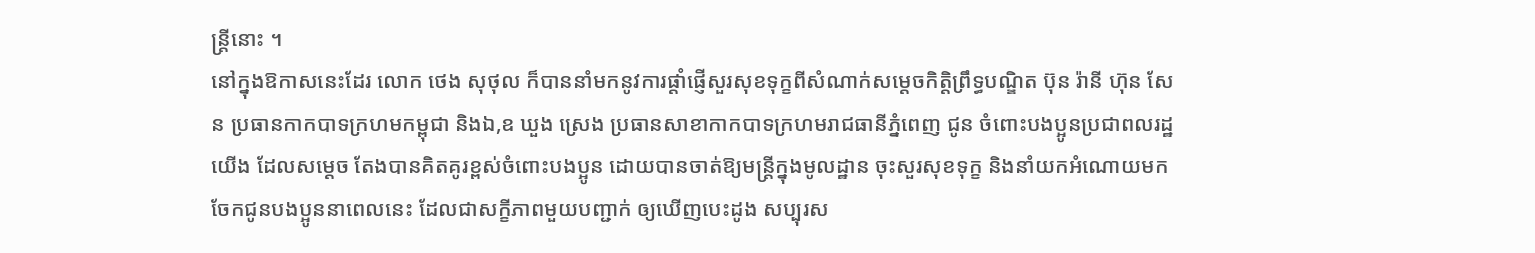ន្ត្រីនោះ ។
នៅក្នុងឱកាសនេះដែរ លោក ថេង សុថុល ក៏បាននាំមកនូវការផ្ដាំផ្ញើសួរសុខទុក្ខពីសំណាក់សម្ដេចកិត្តិព្រឹទ្ធបណ្ឌិត ប៊ុន រ៉ានី ហ៊ុន សែន ប្រធានកាកបាទក្រហមកម្ពុជា និងឯ,ឧ ឃួង ស្រេង ប្រធានសាខាកាកបាទក្រហមរាជធានីភ្នំពេញ ជូន ចំពោះបងប្អូនប្រជាពលរដ្ឋយើង ដែលសម្ដេច តែងបានគិតគូរខ្ពស់ចំពោះបងប្អូន ដោយបានចាត់ឱ្យមន្ត្រីក្នុងមូលដ្ឋាន ចុះសួរសុខទុក្ខ និងនាំយកអំណោយមកចែកជូនបងប្អូននាពេលនេះ ដែលជាសក្ខីភាពមួយបញ្ជាក់ ឲ្យឃើញបេះដូង សប្បុរស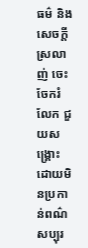ធម៌ និងសេចក្តីស្រលាញ់ ចេះចែករំលែក ជួយសង្គ្រោះដោយមិនប្រកាន់ពណ៌សប្បុរ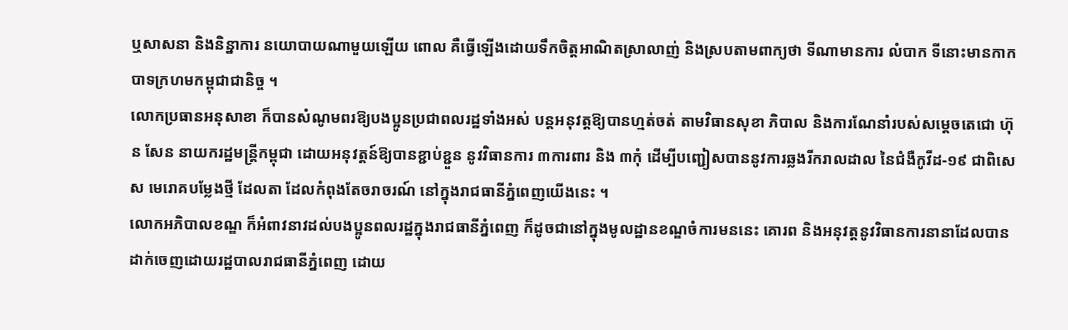ឬសាសនា និងនិន្នាការ នយោបាយណាមួយឡើយ ពោល គឺធ្វើឡើងដោយទឹកចិត្តអាណិតស្រាលាញ់ និងស្របតាមពាក្យថា ទីណាមានការ លំបាក ទីនោះមានកាកបាទក្រហមកម្ពុជាជានិច្ច ។
លោកប្រធានអនុសាខា ក៏បានសំណូមពរឱ្យបងប្អូនប្រជាពលរដ្ឋទាំងអស់ បន្តអនុវត្តឱ្យបានហ្មត់ចត់ តាមវិធានសុខា ភិបាល និងការណែនាំរបស់សម្តេចតេជោ ហ៊ុន សែន នាយករដ្ឋមន្ត្រីកម្ពុជា ដោយអនុវត្តន៍ឱ្យបានខ្ជាប់ខ្ជួន នូវវិធានការ ៣ការពារ និង ៣កុំ ដើម្បីបញ្ជៀសបាននូវការឆ្លងរីករាលដាល នៃជំងឺកូវីដ-១៩ ជាពិសេស មេរោគបម្លែងថ្មី ដែលតា ដែលកំពុងតែចរាចរណ៍ នៅក្នុងរាជធានីភ្នំពេញយើងនេះ ។
លោកអភិបាលខណ្ឌ ក៏អំពាវនាវដល់បងប្អូនពលរដ្ឋក្នុងរាជធានីភ្នំពេញ ក៏ដូចជានៅក្នុងមូលដ្ឋានខណ្ឌចំការមននេះ គោរព និងអនុវត្តនូវវិធានការនានាដែលបានដាក់ចេញដោយរដ្ឋបាលរាជធានីភ្នំពេញ ដោយ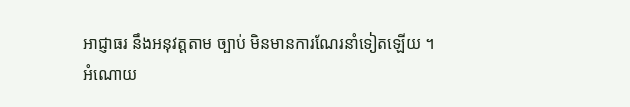អាជ្ញាធរ នឹងអនុវត្តតាម ច្បាប់ មិនមានការណែរនាំទៀតឡើយ ។
អំណោយ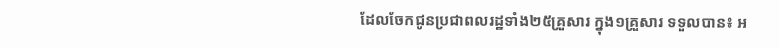ដែលចែកជូនប្រជាពលរដ្ឋទាំង២៥គ្រួសារ ក្នុង១គ្រួសារ ទទួលបាន៖ អ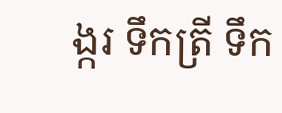ង្ករ ទឹកត្រី ទឹក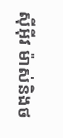ស៊ីអ៊ីវ ម៉ាស់និងថ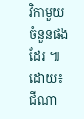វិកាមួយចំនួនផងដែរ ៕
ដោយ៖ ជីណា